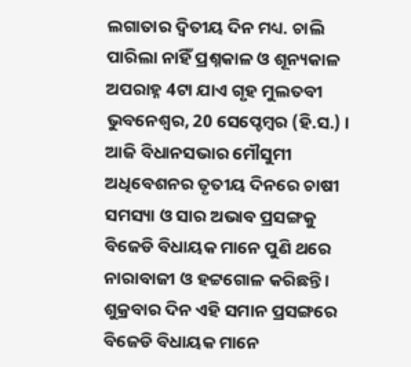ଲଗାତାର ଦ୍ୱିତୀୟ ଦିନ ମଧ୍ୟ. ଚାଲି ପାରିଲା ନାହିଁ ପ୍ରଶ୍ନକାଳ ଓ ଶୂନ୍ୟକାଳ
ଅପରାହ୍ନ 4ଟା ଯାଏ ଗୃହ ମୁଲତବୀ
ଭୁବନେଶ୍ୱର, 20 ସେପ୍ଚେମ୍ବର (ହି.ସ.) । ଆଜି ବିଧାନସଭାର ମୌସୁମୀ ଅଧିବେଶନର ତୃତୀୟ ଦିନରେ ଚାଷୀ ସମସ୍ୟା ଓ ସାର ଅଭାବ ପ୍ରସଙ୍ଗକୁ ବିଜେଡି ବିଧାୟକ ମାନେ ପୁଣି ଥରେ ନାରାବାଜୀ ଓ ହଟ୍ଟଗୋଳ କରିଛନ୍ତି । ଶୁକ୍ରବାର ଦିନ ଏହି ସମାନ ପ୍ରସଙ୍ଗରେ ବିଜେଡି ବିଧାୟକ ମାନେ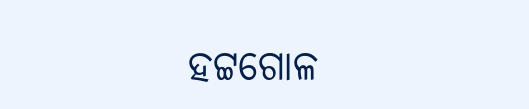ହଟ୍ଟଗୋଳ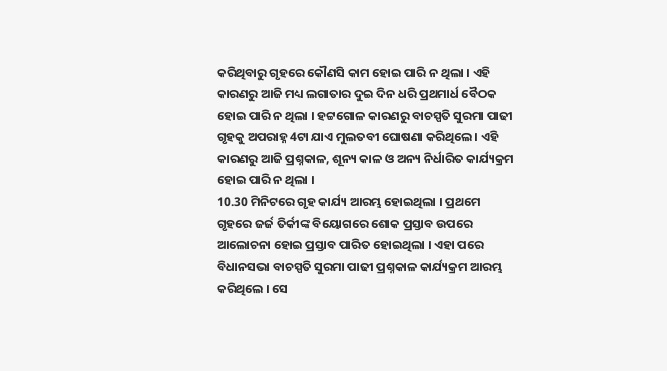କରିଥିବାରୁ ଗୃହରେ କୌଣସି କାମ ହୋଇ ପାରି ନ ଥିଲା । ଏହି କାରଣରୁ ଆଜି ମଧ୍ୟ ଲଗାତାର ଦୁଇ ଦିନ ଧରି ପ୍ରଥମାର୍ଧ ବୈଠକ ହୋଇ ପାରି ନ ଥିଲା । ହଟ୍ଟଗୋଳ କାରଣରୁ ବାଚସ୍ପତି ସୁରମା ପାଢୀ ଗୃହକୁ ଅପରାହ୍ନ 4ଟା ଯାଏ ମୁଲତବୀ ଘୋଷଣା କରିଥିଲେ । ଏହି କାରଣରୁ ଆଜି ପ୍ରଶ୍ନକାଳ, ଶୂନ୍ୟ କାଳ ଓ ଅନ୍ୟ ନିର୍ଧାରିତ କାର୍ଯ୍ୟକ୍ରମ ହୋଇ ପାରି ନ ଥିଲା ।
10.30 ମିନିଟରେ ଗୃହ କାର୍ଯ୍ୟ ଆରମ୍ଭ ହୋଇଥିଲା । ପ୍ରଥମେ ଗୃହରେ ଜର୍ଜ ତିର୍କୀଙ୍କ ବିୟୋଗରେ ଶୋକ ପ୍ରସ୍ତାବ ଉପରେ ଆଲୋଚନା ହୋଇ ପ୍ରସ୍ତାବ ପାରିତ ହୋଇଥିଲା । ଏହା ପରେ ବିଧାନସଭା ବାଚସ୍ପତି ସୁରମା ପାଢୀ ପ୍ରଶ୍ନକାଳ କାର୍ଯ୍ୟକ୍ରମ ଆରମ୍ଭ କରିଥିଲେ । ସେ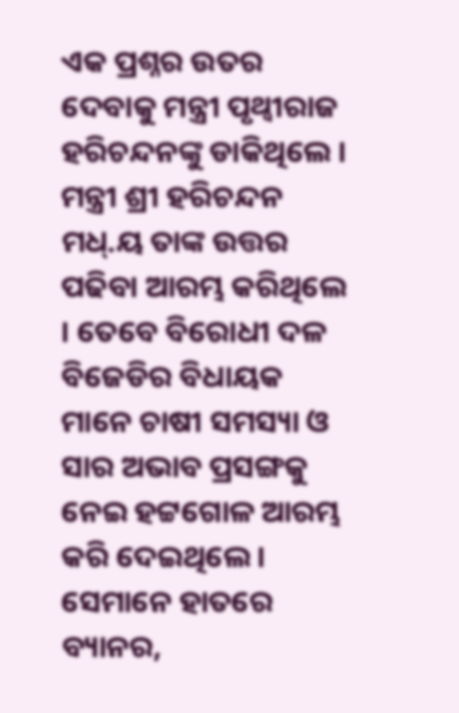ଏକ ପ୍ରଶ୍ନର ଉତର ଦେବାକୁ ମନ୍ତ୍ରୀ ପୃଥ୍ୱୀରାଜ ହରିଚନ୍ଦନଙ୍କୁ ଡାକିଥିଲେ । ମନ୍ତ୍ରୀ ଶ୍ରୀ ହରିଚନ୍ଦନ ମଧ୍.ୟ ତାଙ୍କ ଉତ୍ତର ପଢିବା ଆରମ୍ଭ କରିଥିଲେ । ତେବେ ବିରୋଧୀ ଦଳ ବିଜେଡିର ବିଧାୟକ ମାନେ ଚାଷୀ ସମସ୍ୟା ଓ ସାର ଅଭାବ ପ୍ରସଙ୍ଗକୁ ନେଇ ହଟ୍ଟଗୋଳ ଆରମ୍ଭ କରି ଦେଇଥିଲେ । ସେମାନେ ହାତରେ ବ୍ୟାନର,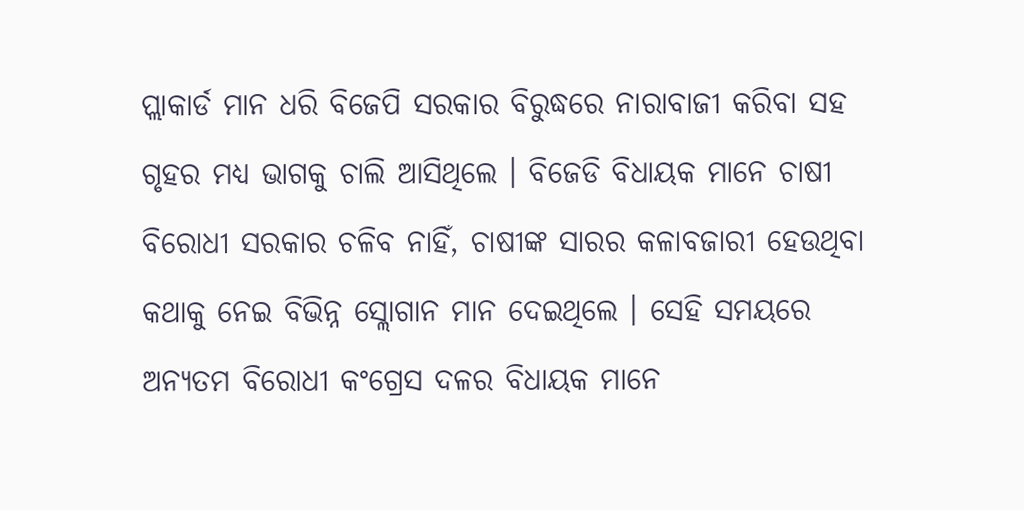ପ୍ଲାକାର୍ଡ ମାନ ଧରି ବିଜେପି ସରକାର ବିରୁଦ୍ଧରେ ନାରାବାଜୀ କରିବା ସହ ଗୃହର ମଧ୍ୟ ଭାଗକୁ ଚାଲି ଆସିଥିଲେ । ବିଜେଡି ବିଧାୟକ ମାନେ ଚାଷୀ ବିରୋଧୀ ସରକାର ଚଳିବ ନାହିଁ, ଚାଷୀଙ୍କ ସାରର କଳାବଜାରୀ ହେଉଥିବା କଥାକୁ ନେଇ ବିଭିନ୍ନ ସ୍ଲୋଗାନ ମାନ ଦେଇଥିଲେ । ସେହି ସମୟରେ ଅନ୍ୟତମ ବିରୋଧୀ କଂଗ୍ରେସ ଦଳର ବିଧାୟକ ମାନେ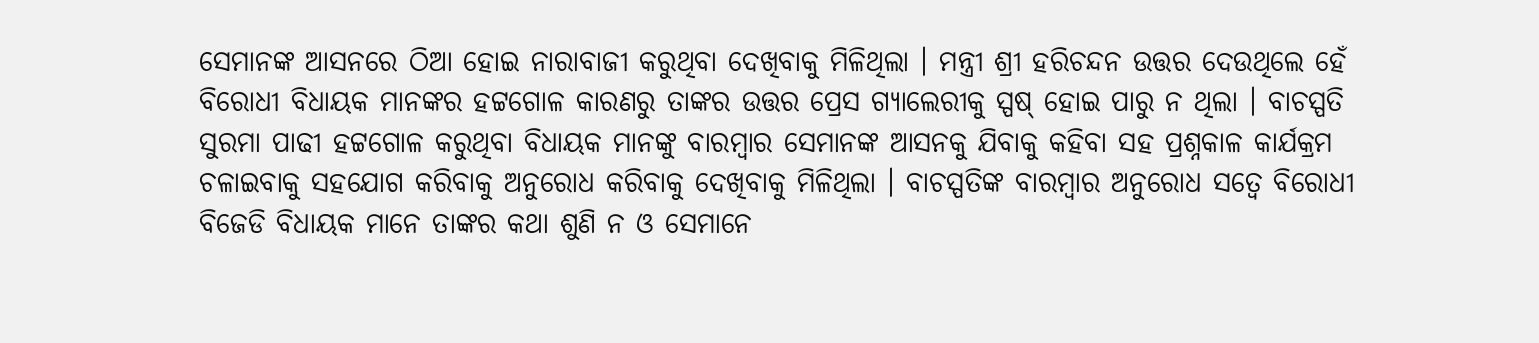ସେମାନଙ୍କ ଆସନରେ ଠିଆ ହୋଇ ନାରାବାଜୀ କରୁଥିବା ଦେଖିବାକୁ ମିଳିଥିଲା । ମନ୍ତ୍ରୀ ଶ୍ରୀ ହରିଚନ୍ଦନ ଉତ୍ତର ଦେଉଥିଲେ ହେଁ ବିରୋଧୀ ବିଧାୟକ ମାନଙ୍କର ହଟ୍ଟଗୋଳ କାରଣରୁ ତାଙ୍କର ଉତ୍ତର ପ୍ରେସ ଗ୍ୟାଲେରୀକୁ ସ୍ପଷ୍ ହୋଇ ପାରୁ ନ ଥିଲା । ବାଚସ୍ପତି ସୁରମା ପାଢୀ ହଟ୍ଟଗୋଳ କରୁଥିବା ବିଧାୟକ ମାନଙ୍କୁ ବାରମ୍ବାର ସେମାନଙ୍କ ଆସନକୁ ଯିବାକୁ କହିବା ସହ ପ୍ରଶ୍ନକାଳ କାର୍ଯକ୍ରମ ଚଳାଇବାକୁ ସହଯୋଗ କରିବାକୁ ଅନୁରୋଧ କରିବାକୁ ଦେଖିବାକୁ ମିଳିଥିଲା । ବାଚସ୍ପତିଙ୍କ ବାରମ୍ବାର ଅନୁରୋଧ ସତ୍ୱେ ବିରୋଧୀ ବିଜେଡି ବିଧାୟକ ମାନେ ତାଙ୍କର କଥା ଶୁଣି ନ ଓ ସେମାନେ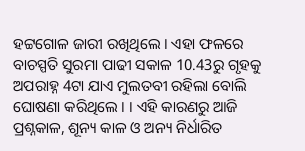ହଟ୍ଟଗୋଳ ଜାରୀ ରଖିଥିଲେ । ଏହା ଫଳରେ ବାଚସ୍ପତି ସୁରମା ପାଢୀ ସକାଳ 10.43ରୁ ଗୃହକୁ ଅପରାହ୍ନ 4ଟା ଯାଏ ମୁଲତବୀ ରହିଲା ବୋଲି ଘୋଷଣା କରିଥିଲେ । । ଏହି କାରଣରୁ ଆଜି ପ୍ରଶ୍ନକାଳ, ଶୂନ୍ୟ କାଳ ଓ ଅନ୍ୟ ନିର୍ଧାରିତ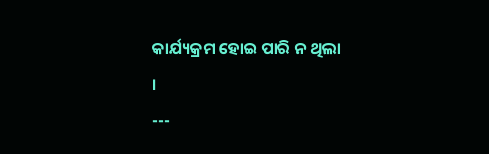କାର୍ଯ୍ୟକ୍ରମ ହୋଇ ପାରି ନ ଥିଲା ।
---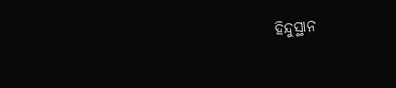ହିନ୍ଦୁସ୍ଥାନ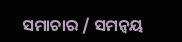ସମାଚାର / ସମନ୍ୱୟ